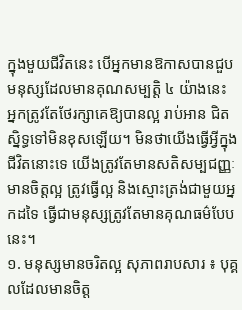ក្នុងមួយជីវិតនេះ បើអ្នកមានឱកាសបានជួបមនុស្សដែលមានគុណសម្បត្តិ ៤ យ៉ាងនេះ អ្នកត្រូវតែថែរក្សាគេឱ្យបានល្អ រាប់អាន ជិតស្និទ្ធទៅមិនខុសឡើយ។ មិនថាយើងធ្វើអ្វីក្នុងជីវិតនោះទេ យើងត្រូវតែមានសតិសម្បជញ្ញៈ មានចិត្តល្អ ត្រូវធ្វើល្អ និងស្មោះត្រង់ជាមួយអ្នកដទៃ ធ្វើជាមនុស្សត្រូវតែមានគុណធម៌បែបនេះ។
១. មនុស្សមានចរិតល្អ សុភាពរាបសារ ៖ បុគ្គលដែលមានចិត្ត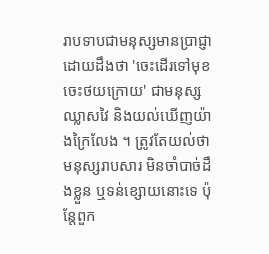រាបទាបជាមនុស្សមានប្រាជ្ញាដោយដឹងថា 'ចេះដើរទៅមុខ ចេះថយក្រោយ' ជាមនុស្សឈ្លាសវៃ និងយល់ឃើញយ៉ាងក្រៃលែង ។ ត្រូវតែយល់ថា មនុស្សរាបសារ មិនចាំបាច់ដឹងខ្លួន ឬទន់ខ្សោយនោះទេ ប៉ុន្តែពួក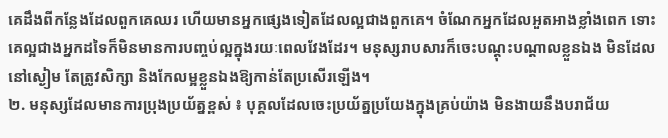គេដឹងពីកន្លែងដែលពួកគេឈរ ហើយមានអ្នកផ្សេងទៀតដែលល្អជាងពួកគេ។ ចំណែកអ្នកដែលអួតអាងខ្លាំងពេក ទោះគេល្អជាងអ្នកដទៃក៏មិនមានការបញ្ចប់ល្អក្នុងរយៈពេលវែងដែរ។ មនុស្សរាបសារក៏ចេះបណ្ដុះបណ្ដាលខ្លួនឯង មិនដែលនៅស្ងៀម តែត្រូវសិក្សា និងកែលម្អខ្លួនឯងឱ្យកាន់តែប្រសើរឡើង។
២. មនុស្សដែលមានការប្រុងប្រយ័ត្នខ្ពស់ ៖ បុគ្គលដែលចេះប្រយ័ត្នប្រយែងក្នុងគ្រប់យ៉ាង មិនងាយនឹងបរាជ័យ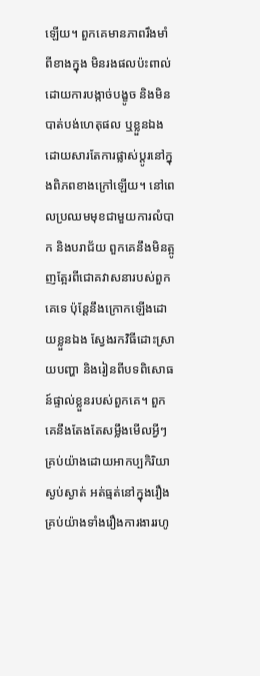ឡើយ។ ពួកគេមានភាពរឹងមាំពីខាងក្នុង មិនរងផលប៉ះពាល់ដោយការបង្កាច់បង្ខូច និងមិនបាត់បង់ហេតុផល ឬខ្លួនឯងដោយសារតែការផ្លាស់ប្តូរនៅក្នុងពិភពខាងក្រៅឡើយ។ នៅពេលប្រឈមមុខជាមួយការលំបាក និងបរាជ័យ ពួកគេនឹងមិនត្អូញត្អែរពីជោគវាសនារបស់ពួកគេទេ ប៉ុន្តែនឹងក្រោកឡើងដោយខ្លួនឯង ស្វែងរកវិធីដោះស្រាយបញ្ហា និងរៀនពីបទពិសោធន៍ផ្ទាល់ខ្លួនរបស់ពួកគេ។ ពួកគេនឹងតែងតែសម្លឹងមើលអ្វីៗគ្រប់យ៉ាងដោយអាកប្បកិរិយាស្ងប់ស្ងាត់ អត់ធ្មត់នៅក្នុងរឿងគ្រប់យ៉ាងទាំងរឿងការងាររហូ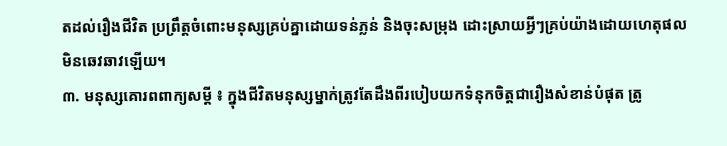តដល់រឿងជីវិត ប្រព្រឹត្តចំពោះមនុស្សគ្រប់គ្នាដោយទន់ភ្លន់ និងចុះសម្រុង ដោះស្រាយអ្វីៗគ្រប់យ៉ាងដោយហេតុផល មិនឆេវឆាវឡើយ។
៣. មនុស្សគោរពពាក្យសម្ដី ៖ ក្នុងជីវិតមនុស្សម្នាក់ត្រូវតែដឹងពីរបៀបយកទំនុកចិត្តជារឿងសំខាន់បំផុត ត្រូ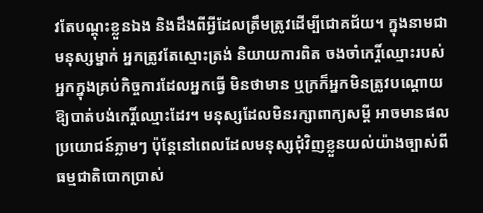វតែបណ្តុះខ្លួនឯង និងដឹងពីអ្វីដែលត្រឹមត្រូវដើម្បីជោគជ័យ។ ក្នុងនាមជាមនុស្សម្នាក់ អ្នកត្រូវតែស្មោះត្រង់ និយាយការពិត ចងចាំកេរ្តិ៍ឈ្មោះរបស់អ្នកក្នុងគ្រប់កិច្ចការដែលអ្នកធ្វើ មិនថាមាន ឬក្រក៏អ្នកមិនត្រូវបណ្ដោយឱ្យបាត់បង់កេរ្តិ៍ឈ្មោះដែរ។ មនុស្សដែលមិនរក្សាពាក្យសម្ដី អាចមានផលប្រយោជន៍ភ្លាមៗ ប៉ុន្តែនៅពេលដែលមនុស្សជុំវិញខ្លួនយល់យ៉ាងច្បាស់ពីធម្មជាតិបោកប្រាស់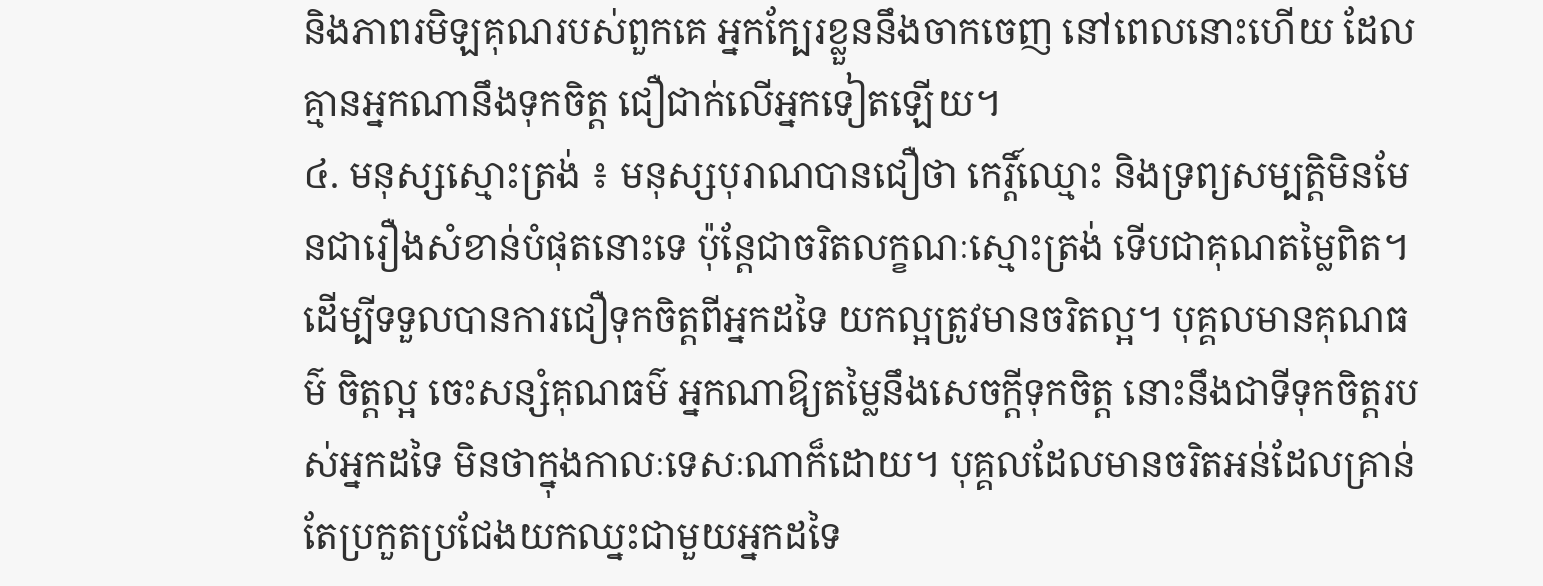និងភាពរមិឡគុណរបស់ពួកគេ អ្នកក្បែរខ្លួននឹងចាកចេញ នៅពេលនោះហើយ ដែលគ្មានអ្នកណានឹងទុកចិត្ត ជឿជាក់លើអ្នកទៀតឡើយ។
៤. មនុស្សស្មោះត្រង់ ៖ មនុស្សបុរាណបានជឿថា កេរ្តិ៍ឈ្មោះ និងទ្រព្យសម្បត្តិមិនមែនជារឿងសំខាន់បំផុតនោះទេ ប៉ុន្តែជាចរិតលក្ខណៈស្មោះត្រង់ ទើបជាគុណតម្លៃពិត។ ដើម្បីទទួលបានការជឿទុកចិត្តពីអ្នកដទៃ យកល្អត្រូវមានចរិតល្អ។ បុគ្គលមានគុណធម៌ ចិត្តល្អ ចេះសន្សំគុណធម៌ អ្នកណាឱ្យតម្លៃនឹងសេចក្តីទុកចិត្ត នោះនឹងជាទីទុកចិត្តរបស់អ្នកដទៃ មិនថាក្នុងកាលៈទេសៈណាក៏ដោយ។ បុគ្គលដែលមានចរិតអន់ដែលគ្រាន់តែប្រកួតប្រជែងយកឈ្នះជាមួយអ្នកដទៃ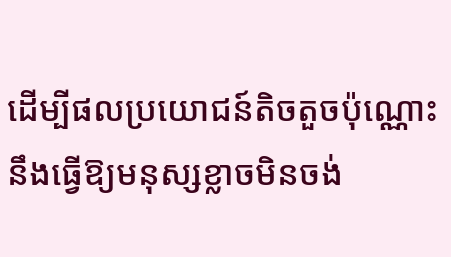ដើម្បីផលប្រយោជន៍តិចតួចប៉ុណ្ណោះនឹងធ្វើឱ្យមនុស្សខ្លាចមិនចង់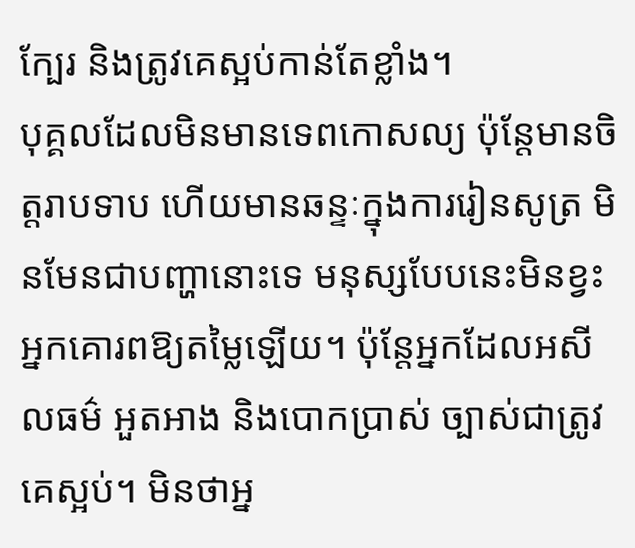ក្បែរ និងត្រូវគេស្អប់កាន់តែខ្លាំង។
បុគ្គលដែលមិនមានទេពកោសល្យ ប៉ុន្តែមានចិត្តរាបទាប ហើយមានឆន្ទៈក្នុងការរៀនសូត្រ មិនមែនជាបញ្ហានោះទេ មនុស្សបែបនេះមិនខ្វះអ្នកគោរពឱ្យតម្លៃឡើយ។ ប៉ុន្តែអ្នកដែលអសីលធម៌ អួតអាង និងបោកប្រាស់ ច្បាស់ជាត្រូវគេស្អប់។ មិនថាអ្ន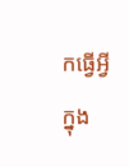កធ្វើអ្វីក្នុង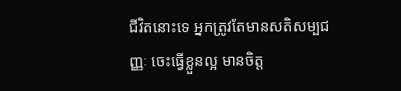ជីវិតនោះទេ អ្នកត្រូវតែមានសតិសម្បជញ្ញៈ ចេះធ្វើខ្លួនល្អ មានចិត្ត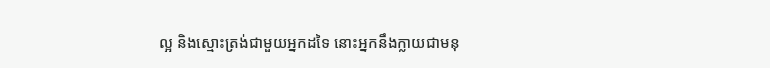ល្អ និងស្មោះត្រង់ជាមួយអ្នកដទៃ នោះអ្នកនឹងក្លាយជាមនុ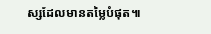ស្សដែលមានតម្លៃបំផុត៕